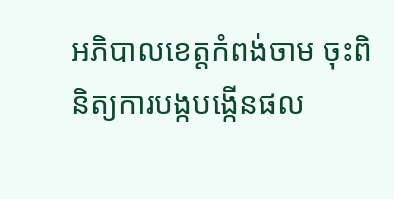អភិបាលខេត្តកំពង់ចាម ចុះពិនិត្យការបង្កបង្កើនផល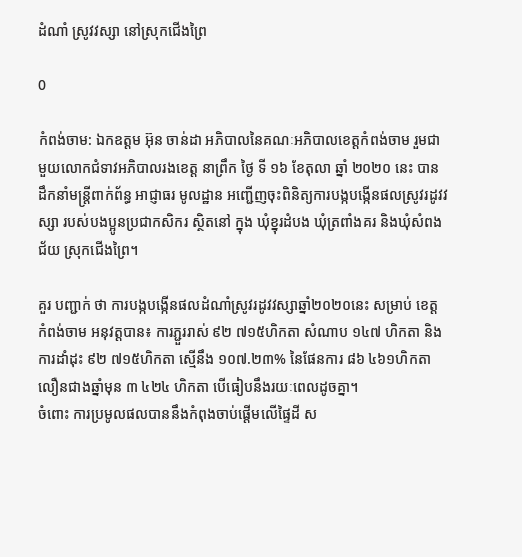ដំណាំ ស្រូវវស្សា នៅស្រុកជើងព្រៃ

0

កំពង់ចាម: ឯកឧត្តម អ៊ុន ចាន់ដា អភិបាលនៃគណៈអភិបាលខេត្តកំពង់ចាម រួមជាមួយលោកជំទាវអភិបាលរងខេត្ត នាព្រឹក ថ្ងៃ ទី ១៦ ខែតុលា ឆ្នាំ ២០២០ នេះ បានដឹកនាំមន្ត្រីពាក់ព័ន្ធ អាជ្ញាធរ មូលដ្ឋាន អញ្ជើញចុះពិនិត្យការបង្កបង្កើនផលស្រូវរដូវវស្សា របស់បងប្អូនប្រជាកសិករ ស្ថិតនៅ ក្នុង ឃុំខ្នុរដំបង ឃុំត្រពាំងគរ និងឃុំសំពងជ័យ ស្រុកជើងព្រៃ។

គួរ បញ្ជាក់ ថា ការបង្កបង្កើនផលដំណាំស្រូវរដូវវស្សាឆ្នាំ២០២០នេះ សម្រាប់ ខេត្ត កំពង់ចាម អនុវត្តបាន៖ ការភ្ជួររាស់ ៩២ ៧១៥ហិកតា សំណាប ១៤៧ ហិកតា និងការដាំដុះ ៩២ ៧១៥ហិកតា ស្មើនឹង ១០៧.២៣% នៃផែនការ ៨៦ ៤៦១ហិកតា លឿនជាងឆ្នាំមុន ៣ ៤២៤ ហិកតា បើធៀបនឹងរយៈពេលដូចគ្នា។
ចំពោះ ការប្រមូលផលបាននឹងកំពុងចាប់ផ្តើមលើផ្ទៃដី ស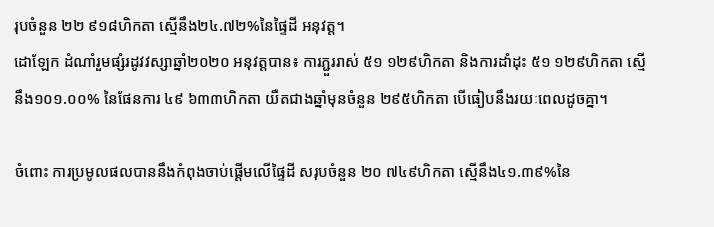រុបចំនួន ២២ ៩១៨ហិកតា ស្មើនឹង២៤.៧២%នៃផ្ទៃដី អនុវត្ត។
ដោឡែក ដំណាំរួមផ្សំរដូវវស្សាឆ្នាំ២០២០ អនុវត្តបាន៖ ការភ្ជួររាស់ ៥១ ១២៩ហិកតា និងការដាំដុះ ៥១ ១២៩ហិកតា ស្មើនឹង១០១.០០% នៃផែនការ ៤៩ ៦៣៣ហិកតា យឺតជាងឆ្នាំមុនចំនួន ២៩៥ហិកតា បើធៀបនឹងរយៈពេលដូចគ្នា។

ចំពោះ ការប្រមូលផលបាននឹងកំពុងចាប់ផ្តើមលើផ្ទៃដី សរុបចំនួន ២០ ៧៤៩ហិកតា ស្មើនឹង៤១.៣៩%នៃ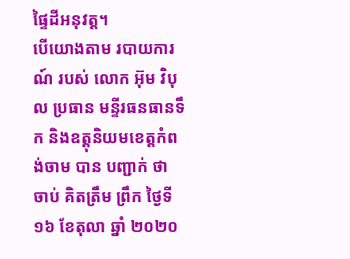ផ្ទៃដីអនុវត្ត។
បេីយោងតាម របាយការណ៍ របស់ លោក អ៊ុម វិបុល ប្រធាន មន្ទីរធនធានទឹក និងឧត្តុនិយមខេត្តកំពង់ចាម បាន បញ្ជាក់ ថា ចាប់ គិតត្រឹម ព្រឹក ថ្ងៃទី១៦ ខែតុលា ឆ្នាំ ២០២០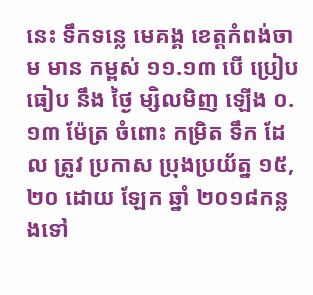នេះ ទឹកទន្លេ មេគង្គ ខេត្តកំពង់ចាម មាន កម្ពស់ ១១.១៣ បេី ប្រៀបធៀប នឹង ថ្ងៃ ម្សិលមិញ ឡេីង ០.១៣ ម៉ែត្រ ចំពោះ កម្រិត ទឹក ដែល ត្រូវ ប្រកាស ប្រុងប្រយ័ត្ន ១៥,២០ ដោយ ឡែក ឆ្នាំ ២០១៨កន្លងទៅ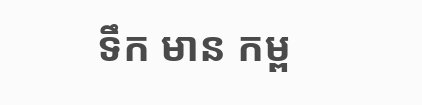ទឹក មាន កម្ព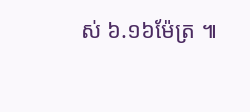ស់ ៦.១៦ម៉ែត្រ ៕